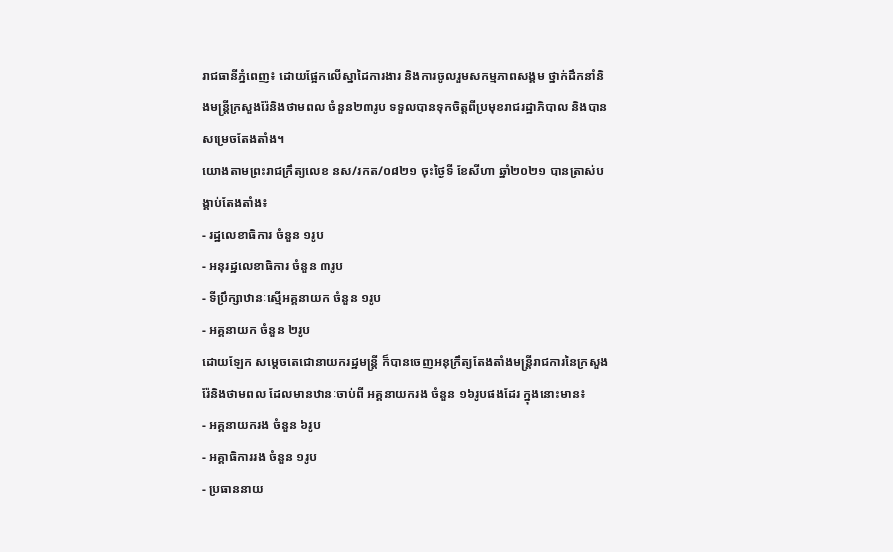រាជធានីភ្នំពេញ៖ ដោយផ្អែកលើស្នាដៃការងារ និងការចូលរួមសកម្មភាពសង្គម ថ្នាក់ដឹកនាំនិងមន្រ្តីក្រសួងរ៉ែនិងថាមពល ចំនួន២៣រូប ទទួលបានទុកចិត្តពីប្រមុខរាជរដ្ឋាភិបាល និងបានសម្រេចតែងតាំង។
យោងតាមព្រះរាជក្រឹត្យលេខ នស/រកត/០៨២១ ចុះថ្ងៃទី ខែសីហា ឆ្នាំ២០២១ បានត្រាស់បង្គាប់តែងតាំង៖
- រដ្ឋលេខាធិការ ចំនួន ១រូប
- អនុរដ្ឋលេខាធិការ ចំនួន ៣រូប
- ទីប្រឹក្សាឋានៈស្មើអគ្គនាយក ចំនួន ១រូប
- អគ្គនាយក ចំនួន ២រូប
ដោយឡែក សម្ដេចតេជោនាយករដ្ឋមន្រ្តី ក៏បានចេញអនុក្រឹត្យតែងតាំងមន្រ្តីរាជការនៃក្រសួងរ៉ែនិងថាមពល ដែលមានឋានៈចាប់ពី អគ្គនាយករង ចំនួន ១៦រូបផងដែរ ក្នុងនោះមាន៖
- អគ្គនាយករង ចំនួន ៦រូប
- អគ្គាធិការរង ចំនួន ១រូប
- ប្រធាននាយ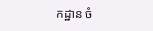កដ្ឋាន ចំ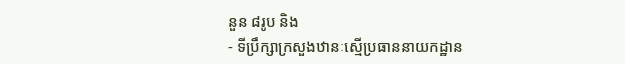នួន ៨រូប និង
- ទីប្រឹក្សាក្រសួងឋានៈស្មើប្រធាននាយកដ្ឋាន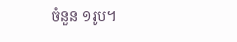ចំនួន ១រូប។